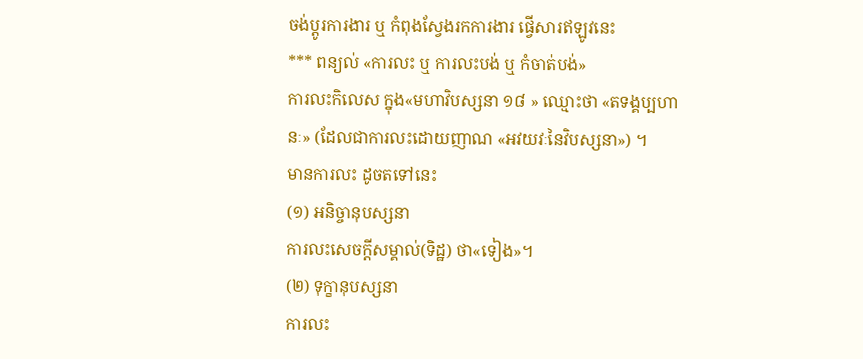ចង់ប្តូរការងារ ឬ កំពុងស្វែងរកការងារ ផ្វើសារឥឡូវនេះ
*** ពន្យល់ «ការលះ ឬ ការលះបង់ ឬ កំចាត់បង់»
ការលះកិលេស ក្នុង«មហាវិបស្សនា ១៨ » ឈ្មោះថា «តទង្គប្បហានៈ» (ដែលជាការលះដោយញាណ «អវយវៈនៃវិបស្សនា») ។
មានការលះ ដូចតទៅនេះ
(១) អនិច្ចានុបស្សនា
ការលះសេចក្ដីសម្គាល់(ទិដ្ឋ) ថា«ទៀង»។
(២) ទុក្ខានុបស្សនា
ការលះ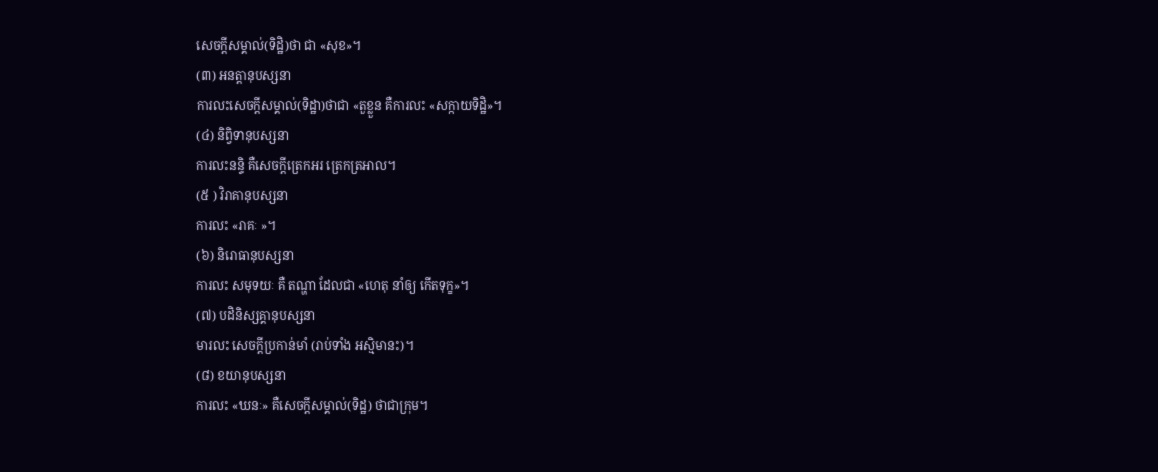សេចក្ដីសម្គាល់(ទិដ្ឋិ)ថា ជា «សុខ»។
(៣) អនត្តានុបស្សនា
ការលះសេចក្ដីសម្គាល់(ទិដ្ឋា)ថាជា «តួខ្លួន គឺការលះ «សក្កាយទិដ្ឋិ»។
(៤) និព្វិទានុបស្សនា
ការលះនន្ទិ គឺសេចក្ដីត្រេកអរ ត្រេកត្រអាល។
(៥ ) វិរាគានុបស្សនា
ការលះ «រាគៈ »។
(៦) និរោធានុបស្សនា
ការលះ សមុទយៈ គឺ តណ្ហា ដែលជា «ហេតុ នាំឲ្យ កើតទុក្ខ»។
(៧) បដិនិស្សគ្គានុបស្សនា
មារលះ សេចក្ដីប្រកាន់មាំ (រាប់ទាំង អស្មិមានះ)។
(៨) ខយានុបស្សនា
ការលះ «ឃនៈ» គឺសេចក្ដីសម្គាល់(ទិដ្ឋ) ថាជាក្រុម។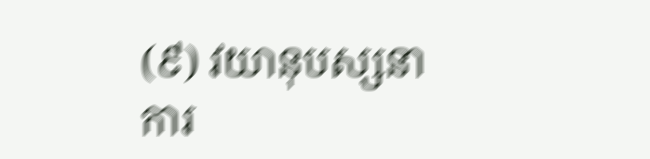(៩) វយានុបស្សនា
ការ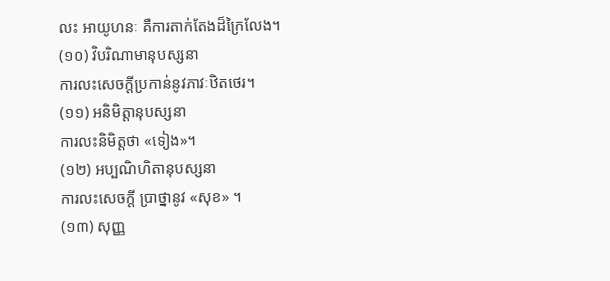លះ អាយូហនៈ គឺការតាក់តែងដ៏ក្រៃលែង។
(១០) វិបរិណាមានុបស្សនា
ការលះសេចក្ដីប្រកាន់នូវភាវៈឋិតថេរ។
(១១) អនិមិត្តានុបស្សនា
ការលះនិមិត្តថា «ទៀង»។
(១២) អប្បណិហិតានុបស្សនា
ការលះសេចក្ដី ប្រាថ្នានូវ «សុខ» ។
(១៣) សុញ្ញ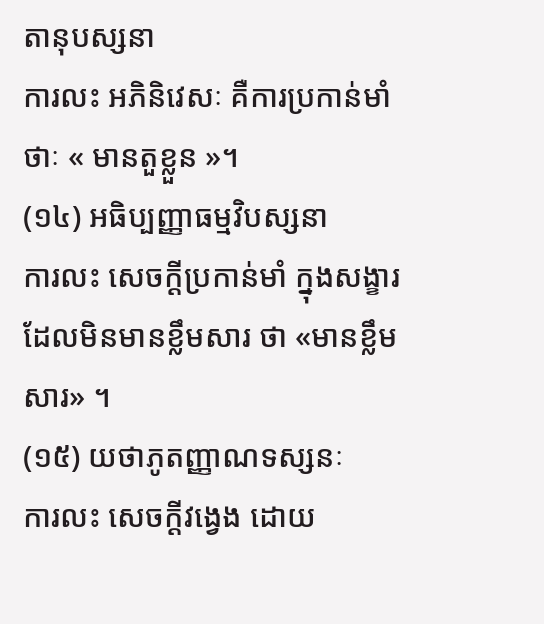តានុបស្សនា
ការលះ អភិនិវេសៈ គឺការប្រកាន់មាំថាៈ « មានតួខ្លួន »។
(១៤) អធិប្បញ្ញាធម្មវិបស្សនា
ការលះ សេចក្ដីប្រកាន់មាំ ក្នុងសង្ខារ ដែលមិនមានខ្លឹមសារ ថា «មានខ្លឹមសារ» ។
(១៥) យថាភូតញ្ញាណទស្សនៈ
ការលះ សេចក្ដីវង្វេង ដោយ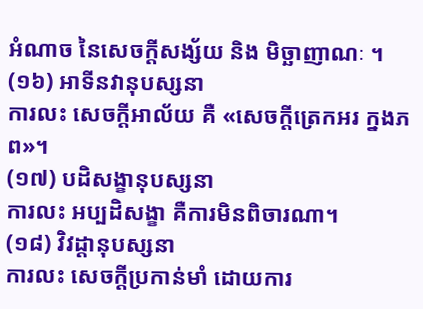អំណាច នៃសេចក្ដីសង្ស័យ និង មិច្ឆាញាណៈ ។
(១៦) អាទីនវានុបស្សនា
ការលះ សេចក្ដីអាល័យ គឺ «សេចក្ដីត្រេកអរ ក្នងភព»។
(១៧) បដិសង្ខានុបស្សនា
ការលះ អប្បដិសង្ខា គឺការមិនពិចារណា។
(១៨) វិវដ្ដានុបស្សនា
ការលះ សេចក្ដីប្រកាន់មាំ ដោយការ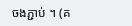ចងភ្ជាប់ ។ (គ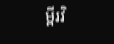ម្ពីរវិ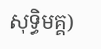សុទ្ធិមគ្គ)